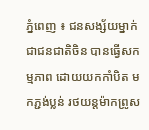ភ្នំពេញ ៖ ជនសង្ស័យម្នាក់ ជាជនជាតិចិន បានធ្វើសកម្មភាព ដោយយកកាំបិត មកភ្ជង់ប្លន់ រថយន្តម៉ាកព្រូស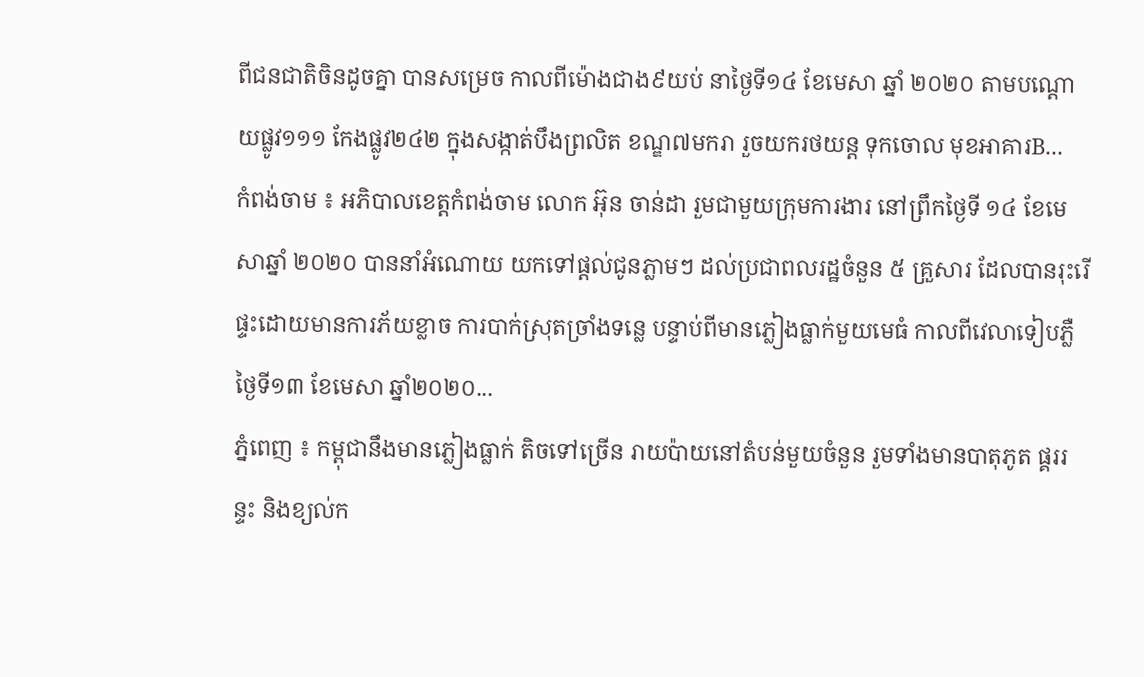ពីជនជាតិចិនដូចគ្នា បានសម្រេច កាលពីម៉ោងជាង៩យប់ នាថ្ងៃទី១៤ ខែមេសា ឆ្នាំ ២០២០ តាមបណ្ដោយផ្លូវ១១១ កែងផ្លូវ២៤២ ក្នុងសង្កាត់បឹងព្រលិត ខណ្ឌ៧មករា រួចយករថយន្ត ទុកចោល មុខអាគារB...
កំពង់ចាម ៖ អភិបាលខេត្តកំពង់ចាម លោក អ៊ុន ចាន់ដា រួមជាមួយក្រុមការងារ នៅព្រឹកថ្ងៃទី ១៤ ខែមេសាឆ្នាំ ២០២០ បាននាំអំណោយ យកទៅផ្ដល់ជូនភ្លាមៗ ដល់ប្រជាពលរដ្ឋចំនួន ៥ គ្រួសារ ដែលបានរុះរើផ្ទះដោយមានការភ័យខ្លាច ការបាក់ស្រុតច្រាំងទន្លេ បន្ទាប់ពីមានភ្លៀងធ្លាក់មួយមេធំ កាលពីវេលាទៀបភ្លឺថ្ងៃទី១៣ ខែមេសា ឆ្នាំ២០២០...
ភ្នំពេញ ៖ កម្ពុជានឹងមានភ្លៀងធ្លាក់ តិចទៅច្រើន រាយប៉ាយនៅតំបន់មួយចំនួន រួមទាំងមានបាតុភូត ផ្គររន្ទះ និងខ្យល់ក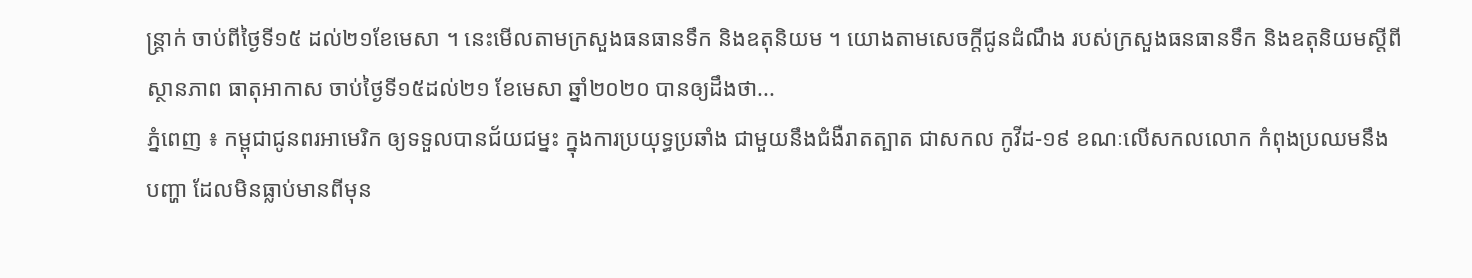ន្ត្រាក់ ចាប់ពីថ្ងៃទី១៥ ដល់២១ខែមេសា ។ នេះមើលតាមក្រសួងធនធានទឹក និងឧតុនិយម ។ យោងតាមសេចក្តីជូនដំណឹង របស់ក្រសួងធនធានទឹក និងឧតុនិយមស្តីពីស្ថានភាព ធាតុអាកាស ចាប់ថ្ងៃទី១៥ដល់២១ ខែមេសា ឆ្នាំ២០២០ បានឲ្យដឹងថា...
ភ្នំពេញ ៖ កម្ពុជាជូនពរអាមេរិក ឲ្យទទួលបានជ័យជម្នះ ក្នុងការប្រយុទ្ធប្រឆាំង ជាមួយនឹងជំងឺរាតត្បាត ជាសកល កូវីដ-១៩ ខណៈលើសកលលោក កំពុងប្រឈមនឹងបញ្ហា ដែលមិនធ្លាប់មានពីមុន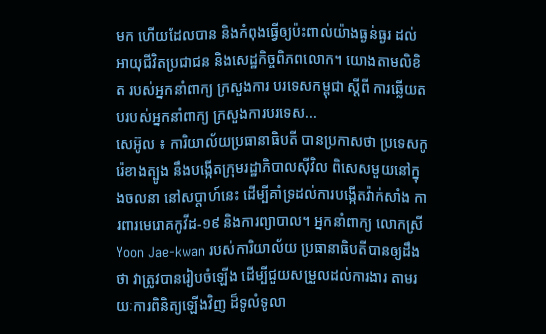មក ហើយដែលបាន និងកំពុងធ្វើឲ្យប៉ះពាល់យ៉ាងធ្ងន់ធ្ងរ ដល់អាយុជីវិតប្រជាជន និងសេដ្ឋកិច្ចពិភពលោក។ យោងតាមលិខិត របស់អ្នកនាំពាក្យ ក្រសួងការ បរទេសកម្ពុជា ស្ដីពី ការឆ្លើយតបរបស់អ្នកនាំពាក្យ ក្រសួងការបរទេស...
សេអ៊ូល ៖ ការិយាល័យប្រធានាធិបតី បានប្រកាសថា ប្រទេសកូរ៉េខាងត្បូង នឹងបង្កើតក្រុមរដ្ឋាភិបាលស៊ីវិល ពិសេសមួយនៅក្នុងចលនា នៅសប្តាហ៍នេះ ដើម្បីគាំទ្រដល់ការបង្កើតវ៉ាក់សាំង ការពារមេរោគកូវីដ-១៩ និងការព្យាបាល។ អ្នកនាំពាក្យ លោកស្រី Yoon Jae-kwan របស់ការិយាល័យ ប្រធានាធិបតីបានឲ្យដឹងថា វាត្រូវបានរៀបចំឡើង ដើម្បីជួយសម្រួលដល់ការងារ តាមរយៈការពិនិត្យឡើងវិញ ដ៏ទូលំទូលា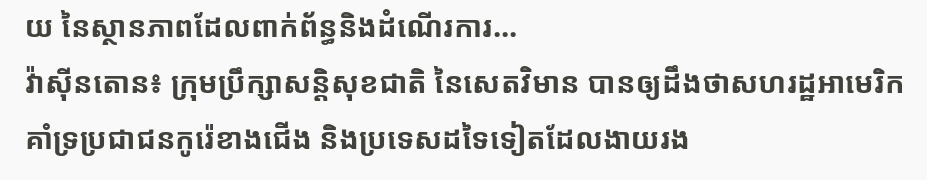យ នៃស្ថានភាពដែលពាក់ព័ន្ធនិងដំណើរការ...
វ៉ាស៊ីនតោន៖ ក្រុមប្រឹក្សាសន្តិសុខជាតិ នៃសេតវិមាន បានឲ្យដឹងថាសហរដ្ឋអាមេរិក គាំទ្រប្រជាជនកូរ៉េខាងជើង និងប្រទេសដទៃទៀតដែលងាយរង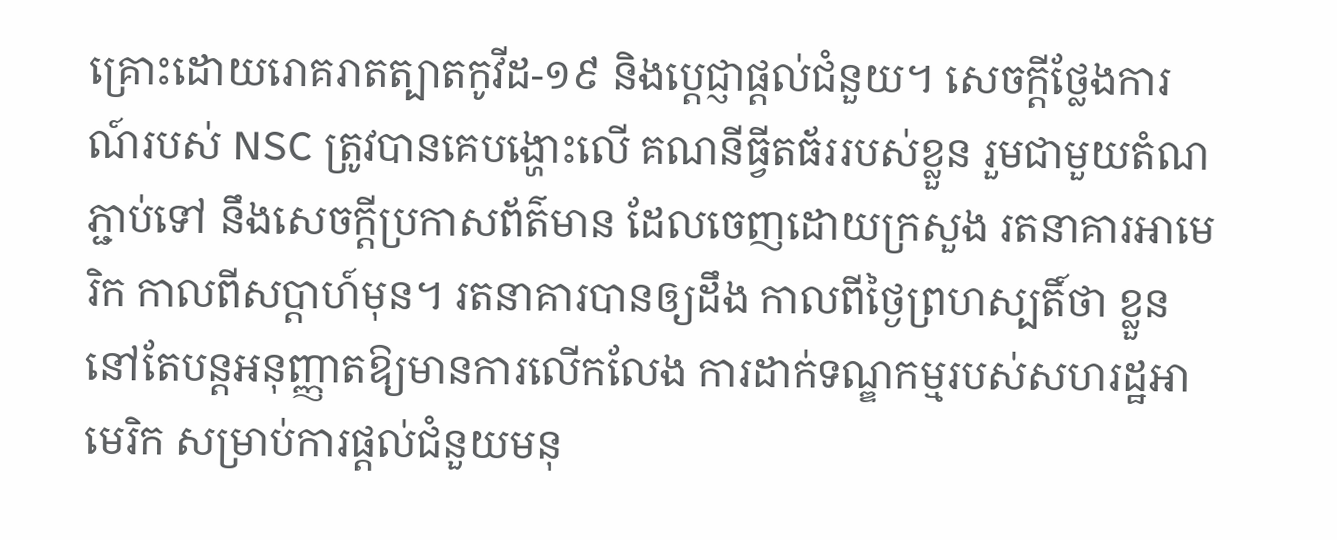គ្រោះដោយរោគរាតត្បាតកូវីដ-១៩ និងប្ដេជ្ញាផ្ដល់ជំនួយ។ សេចក្តីថ្លែងការណ៍របស់ NSC ត្រូវបានគេបង្ហោះលើ គណនីធ្វីតធ័ររបស់ខ្លួន រួមជាមួយតំណភ្ជាប់ទៅ នឹងសេចក្តីប្រកាសព័ត៌មាន ដែលចេញដោយក្រសួង រតនាគារអាមេរិក កាលពីសប្តាហ៍មុន។ រតនាគារបានឲ្យដឹង កាលពីថ្ងៃព្រហស្បតិ៍ថា ខ្លួននៅតែបន្តអនុញ្ញាតឱ្យមានការលើកលែង ការដាក់ទណ្ឌកម្មរបស់សហរដ្ឋអាមេរិក សម្រាប់ការផ្តល់ជំនួយមនុ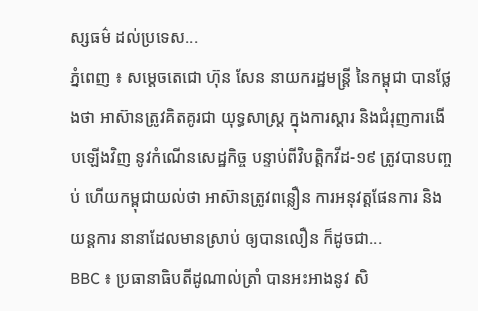ស្សធម៌ ដល់ប្រទេស...
ភ្នំពេញ ៖ សម្ដេចតេជោ ហ៊ុន សែន នាយករដ្ឋមន្ដ្រី នៃកម្ពុជា បានថ្លែងថា អាស៊ានត្រូវគិតគូរជា យុទ្ធសាស្ដ្រ ក្នុងការស្តារ និងជំរុញការងើបឡើងវិញ នូវកំណើនសេដ្ឋកិច្ច បន្ទាប់ពីវិបត្តិកវីដ-១៩ ត្រូវបានបញ្ចប់ ហើយកម្ពុជាយល់ថា អាស៊ានត្រូវពន្លឿន ការអនុវត្តផែនការ និងយន្ដការ នានាដែលមានស្រាប់ ឲ្យបានលឿន ក៏ដូចជា...
BBC ៖ ប្រធានាធិបតីដូណាល់ត្រាំ បានអះអាងនូវ សិ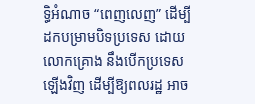ទ្ធិអំណាច “ពេញលេញ” ដើម្បីដកបម្រាមបិទប្រទេស ដោយលោកគ្រោង នឹងបើកប្រទេសឡើងវិញ ដើម្បីឱ្យពលរដ្ឋ អាច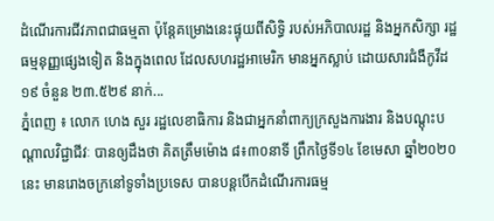ដំណើរការជីវភាពជាធម្មតា ប៉ុន្តែគម្រោងនេះផ្ទុយពីសិទ្ធិ របស់អភិបាលរដ្ឋ និងអ្នកសិក្សា រដ្ឋធម្មនុញ្ញផ្សេងទៀត និងក្នុងពេល ដែលសហរដ្ឋអាមេរិក មានអ្នកស្លាប់ ដោយសារជំងឺកូវីដ១៩ ចំនួន ២៣.៥២៩ នាក់...
ភ្នំពេញ ៖ លោក ហេង សួរ រដ្ឋលេខាធិការ និងជាអ្នកនាំពាក្យក្រសួងការងារ និងបណ្តុះបណ្តាលវិជ្ជាជីវៈ បានឲ្យដឹងថា គិតត្រឹមម៉ោង ៨៖៣០នាទី ព្រឹកថ្ងៃទី១៤ ខែមេសា ឆ្នាំ២០២០នេះ មានរោងចក្រនៅទូទាំងប្រទេស បានបន្តបើកដំណើរការធម្ម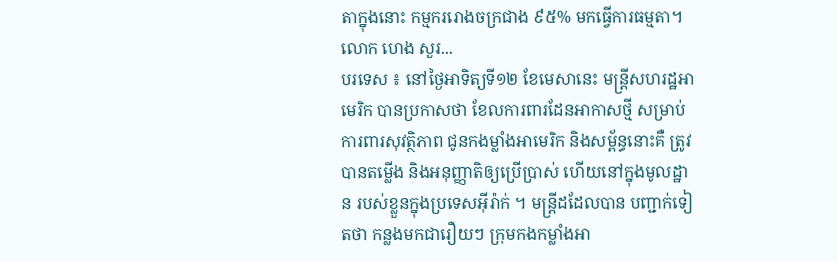តាក្នុងនោះ កម្មកររោងចក្រជាង ៩៥% មកធ្វើការធម្មតា។ លោក ហេង សួរ...
បរទេស ៖ នៅថ្ងៃអាទិត្យទី១២ ខែមេសានេះ មន្ត្រីសហរដ្ឋអាមេរិក បានប្រកាសថា ខែលការពារដែនអាកាសថ្មី សម្រាប់ការពារសុវត្ថិភាព ជូនកងម្លាំងអាមេរិក និងសម្ព័ន្ធនោះគឺ ត្រូវបានតម្លើង និងអនុញ្ញាតិឲ្យប្រើប្រាស់ ហើយនៅក្នុងមូលដ្ឋាន របស់ខ្លួនក្នុងប្រទេសអ៊ីរ៉ាក់ ។ មន្ត្រីដដែលបាន បញ្ជាក់ទៀតថា កន្លងមកជារឿយៗ ក្រុមកងកម្លាំងអា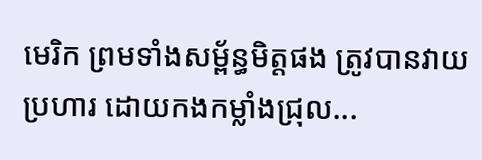មេរិក ព្រមទាំងសម្ព័ន្ធមិត្តផង ត្រូវបានវាយប្រហារ ដោយកងកម្លាំងជ្រុល...